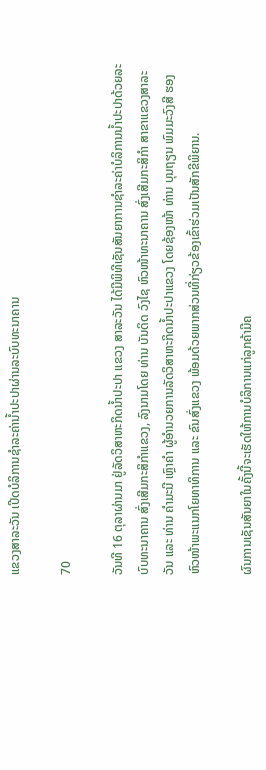ແຂວງສາລະວັນ ເປີດບໍລິການຊຳລະຄ່ານ້ຳປະປາຜ່ານລະບົບທະນາຄານ

70

ວັນທີ 16 ຕຸລາຜ່ານມາ ຢູ່ລັດວິສາຫະກິດນໍ້າປະປາ ແຂວງ ສາລະວັນ ໄດ້ມີພິທີເຊັນສັນຍາການຊໍາລະຄ່າບໍລິການນ້ຳປະປາດ້ວຍລະບົບທະນາຄານ ສົ່ງເສີມກະສິກຳແຂວງ, ລົງນາມໂດຍ ທ່ານ ບັນດິດ ວົງໄຊ ຫົວໜ້າທະນາຄານ ສົ່ງເສີມກະສິກຳ ສາຂາແຂວງສາລະວັນ ແລະ ທ່ານ ຄຳມະນີ ເຫຼົາຄຳ ຜູ້ອຳນວຍການລັດວິສາຫະກິດນໍ້າປະປາແຂວງ ໂດຍຊ້ອງໜ້າ ທ່ານ ບຸນຖຽນ ພົມມະວົງສີ ຮອງຫົວໜ້າພະແນກໂຍທາທິການ ແລະ ຂົນສົ່ງແຂວງ ພ້ອມດ້ວຍພາກສ່ວນທີ່ກ່ຽວຂ້ອງເຂົ້າຮ່ວມເປັນສັກຂີພິຍານ.

ຜົນການເຊັນສັນຍາໃນຄັ້ງນີ້ຈະເຮັດໃຫ້ການບໍລິການແກ່ລູກຄ້າມີຄ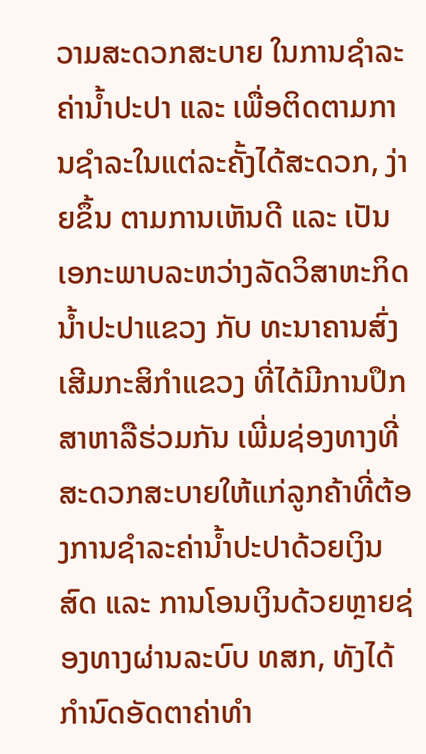ວາມສະດວກສະບາຍ ໃນການຊຳລະຄ່ານ້ຳປະປາ ແລະ ເພື່ອຕິດຕາມການຊຳລະໃນແຕ່ລະຄັ້ງໄດ້ສະດວກ, ງ່າຍຂຶ້ນ ຕາມການເຫັນດີ ແລະ ເປັນເອກະພາບລະຫວ່າງລັດວິສາຫະກິດນ້ຳປະປາແຂວງ ກັບ ທະນາຄານສົ່ງເສີມກະສິກຳແຂວງ ທີ່ໄດ້ມີການປຶກສາຫາລືຮ່ວມກັນ ເພີ່ມຊ່ອງທາງທີ່ສະດວກສະບາຍໃຫ້ແກ່ລູກຄ້າທີ່ຕ້ອງການຊໍາລະຄ່ານໍ້າປະປາດ້ວຍເງິນສົດ ແລະ ການໂອນເງິນດ້ວຍຫຼາຍຊ່ອງທາງຜ່ານລະບົບ ທສກ, ທັງໄດ້ກຳນົດອັດຕາຄ່າທຳ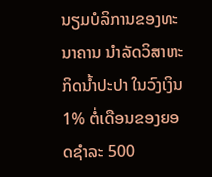ນຽມບໍລິການຂອງທະນາຄານ ນຳລັດວິສາຫະກິດນໍ້າປະປາ ໃນວົງເງິນ 1% ຕໍ່ເດືອນຂອງຍອດຊໍາລະ 500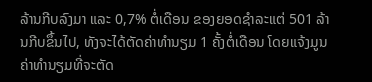ລ້ານກີບລົງມາ ແລະ 0,7% ຕໍ່ເດືອນ ຂອງຍອດຊໍາລະແຕ່ 501 ລ້ານກີບຂຶ້ນໄປ, ທັງຈະໄດ້ຕັດຄ່າທໍານຽມ 1 ຄັ້ງຕໍ່ເດືອນ ໂດຍແຈ້ງມູນຄ່າທຳນຽມທີ່ຈະຕັດ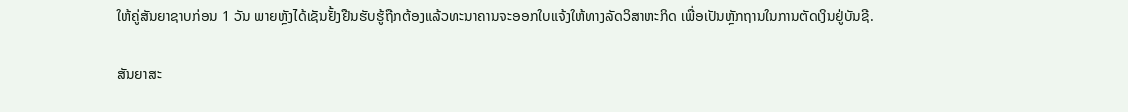ໃຫ້ຄູ່ສັນຍາຊາບກ່ອນ 1 ວັນ ພາຍຫຼັງໄດ້ເຊັນຢັ້ງຢືນຮັບຮູ້ຖືກຕ້ອງແລ້ວທະນາຄານຈະອອກໃບແຈ້ງໃຫ້ທາງລັດວິສາຫະກິດ ເພື່ອເປັນຫຼັກຖານໃນການຕັດເງິນຢູ່ບັນຊີ.

ສັນຍາສະ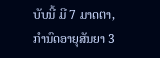ບັບນີ້ ມີ 7 ມາດຕາ, ກຳນົດອາຍຸສັນຍາ 3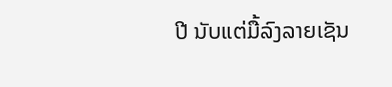ປີ ນັບແຕ່ມື້ລົງລາຍເຊັນ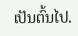ເປັນຕົ້ນໄປ.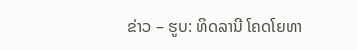ຂ່າວ – ຮູບ: ທິດລານີ ໂຄດໂຍທາ